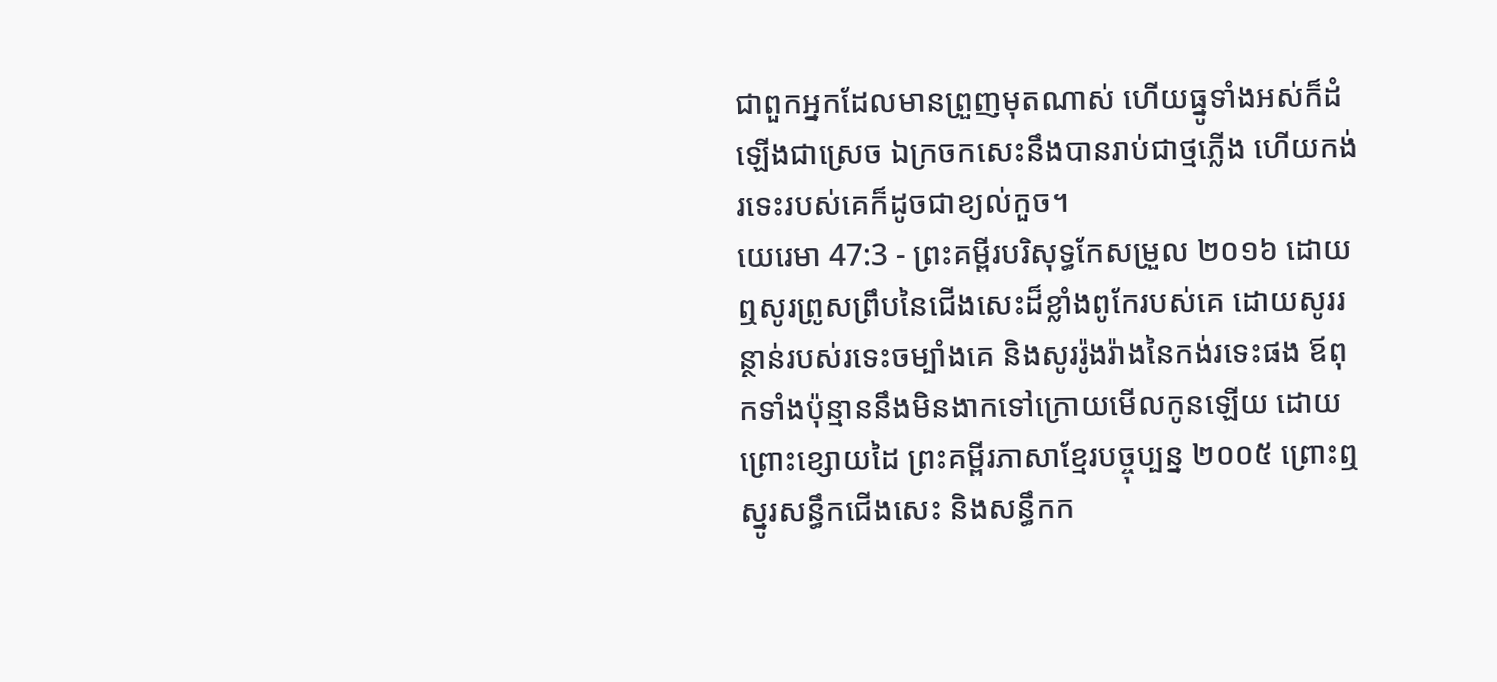ជាពួកអ្នកដែលមានព្រួញមុតណាស់ ហើយធ្នូទាំងអស់ក៏ដំឡើងជាស្រេច ឯក្រចកសេះនឹងបានរាប់ជាថ្មភ្លើង ហើយកង់រទេះរបស់គេក៏ដូចជាខ្យល់កួច។
យេរេមា 47:3 - ព្រះគម្ពីរបរិសុទ្ធកែសម្រួល ២០១៦ ដោយឮសូរព្រូសព្រឹបនៃជើងសេះដ៏ខ្លាំងពូកែរបស់គេ ដោយសូររន្ថាន់របស់រទេះចម្បាំងគេ និងសូររ៉ូងរ៉ាងនៃកង់រទេះផង ឪពុកទាំងប៉ុន្មាននឹងមិនងាកទៅក្រោយមើលកូនឡើយ ដោយព្រោះខ្សោយដៃ ព្រះគម្ពីរភាសាខ្មែរបច្ចុប្បន្ន ២០០៥ ព្រោះឮស្នូរសន្ធឹកជើងសេះ និងសន្ធឹកក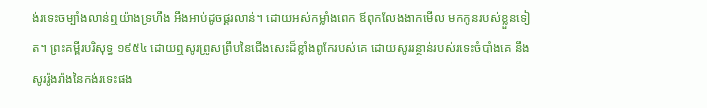ង់រទេះចម្បាំងលាន់ឮយ៉ាងទ្រហឹង អឹងអាប់ដូចផ្គរលាន់។ ដោយអស់កម្លាំងពេក ឪពុកលែងងាកមើល មកកូនរបស់ខ្លួនទៀត។ ព្រះគម្ពីរបរិសុទ្ធ ១៩៥៤ ដោយឮសូរព្រូសព្រឹបនៃជើងសេះដ៏ខ្លាំងពូកែរបស់គេ ដោយសូររន្ថាន់របស់រទេះចំបាំងគេ នឹងសូររ៉ូងរ៉ាងនៃកង់រទេះផង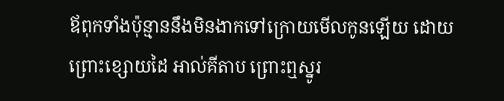ឪពុកទាំងប៉ុន្មាននឹងមិនងាកទៅក្រោយមើលកូនឡើយ ដោយព្រោះខ្សោយដៃ អាល់គីតាប ព្រោះឮស្នូរ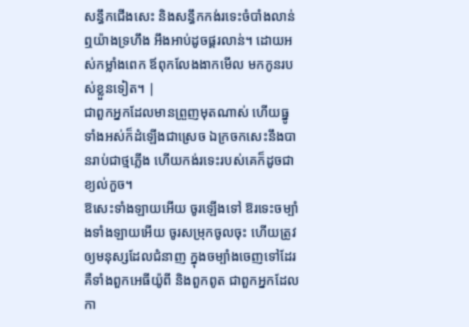សន្ធឹកជើងសេះ និងសន្ធឹកកង់រទេះចំបាំងលាន់ឮយ៉ាងទ្រហឹង អឹងអាប់ដូចផ្គរលាន់។ ដោយអស់កម្លាំងពេក ឪពុកលែងងាកមើល មកកូនរបស់ខ្លួនទៀត។ |
ជាពួកអ្នកដែលមានព្រួញមុតណាស់ ហើយធ្នូទាំងអស់ក៏ដំឡើងជាស្រេច ឯក្រចកសេះនឹងបានរាប់ជាថ្មភ្លើង ហើយកង់រទេះរបស់គេក៏ដូចជាខ្យល់កួច។
ឱសេះទាំងឡាយអើយ ចូរឡើងទៅ ឱរទេះចម្បាំងទាំងឡាយអើយ ចូរសម្រុកចូលចុះ ហើយត្រូវឲ្យមនុស្សដែលជំនាញ ក្នុងចម្បាំងចេញទៅដែរ គឺទាំងពួកអេធីយ៉ូពី និងពួកពូត ជាពួកអ្នកដែលកា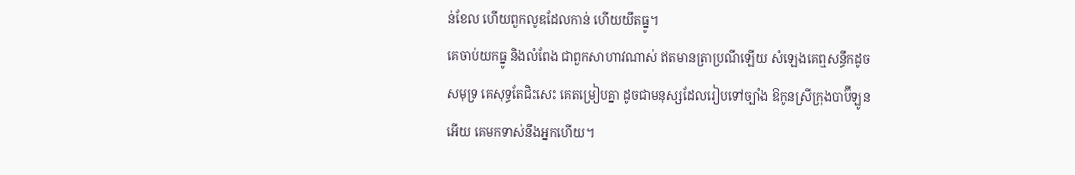ន់ខែល ហើយពួកលូឌដែលកាន់ ហើយយឹតធ្នូ។
គេចាប់យកធ្នូ និងលំពែង ជាពួកសាហាវណាស់ ឥតមានត្រាប្រណីឡើយ សំឡេងគេឮសន្ធឹកដូចសមុទ្រ គេសុទ្ធតែជិះសេះ គេតម្រៀបគ្នា ដូចជាមនុស្សដែលរៀបទៅច្បាំង ឱកូនស្រីក្រុងបាប៊ីឡូនអើយ គេមកទាស់នឹងអ្នកហើយ។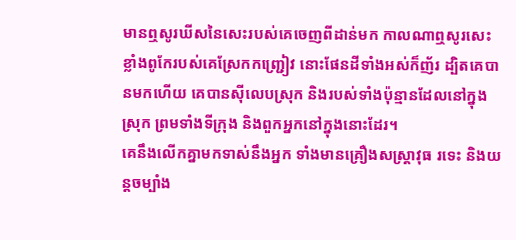មានឮសូរឃីសនៃសេះរបស់គេចេញពីដាន់មក កាលណាឮសូរសេះខ្លាំងពូកែរបស់គេស្រែកកញ្ជ្រៀវ នោះផែនដីទាំងអស់ក៏ញ័រ ដ្បិតគេបានមកហើយ គេបានស៊ីលេបស្រុក និងរបស់ទាំងប៉ុន្មានដែលនៅក្នុងស្រុក ព្រមទាំងទីក្រុង និងពួកអ្នកនៅក្នុងនោះដែរ។
គេនឹងលើកគ្នាមកទាស់នឹងអ្នក ទាំងមានគ្រឿងសស្ត្រាវុធ រទេះ និងយន្តចម្បាំង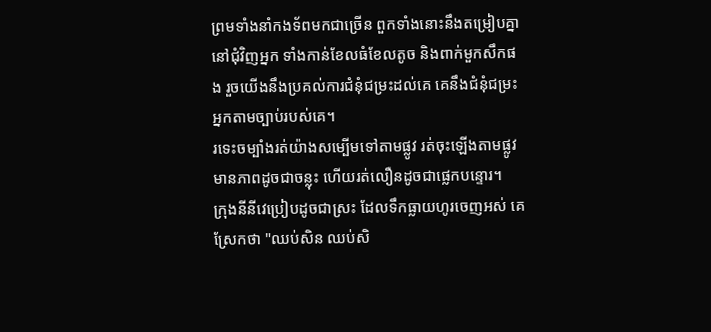ព្រមទាំងនាំកងទ័ពមកជាច្រើន ពួកទាំងនោះនឹងតម្រៀបគ្នានៅជុំវិញអ្នក ទាំងកាន់ខែលធំខែលតូច និងពាក់មួកសឹកផង រួចយើងនឹងប្រគល់ការជំនុំជម្រះដល់គេ គេនឹងជំនុំជម្រះអ្នកតាមច្បាប់របស់គេ។
រទេះចម្បាំងរត់យ៉ាងសម្បើមទៅតាមផ្លូវ រត់ចុះឡើងតាមផ្លូវ មានភាពដូចជាចន្លុះ ហើយរត់លឿនដូចជាផ្លេកបន្ទោរ។
ក្រុងនីនីវេប្រៀបដូចជាស្រះ ដែលទឹកធ្លាយហូរចេញអស់ គេស្រែកថា "ឈប់សិន ឈប់សិ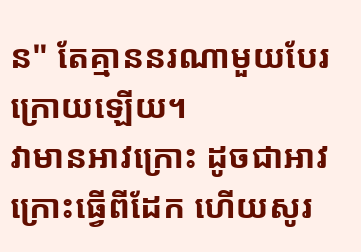ន" តែគ្មាននរណាមួយបែរក្រោយឡើយ។
វាមានអាវក្រោះ ដូចជាអាវក្រោះធ្វើពីដែក ហើយសូរ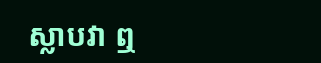ស្លាបវា ឮ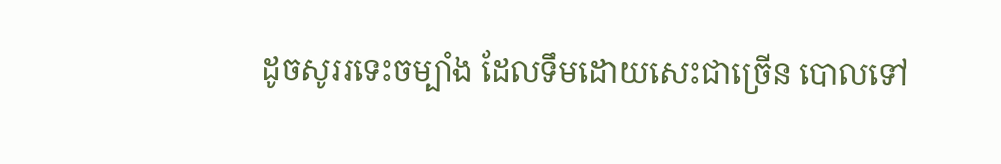ដូចសូររទេះចម្បាំង ដែលទឹមដោយសេះជាច្រើន បោលទៅ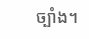ច្បាំង។